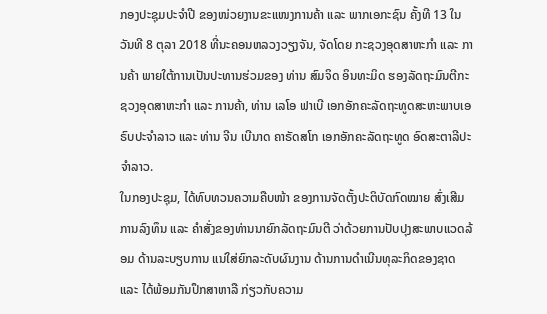ກອງປະຊຸມປະຈໍາປີ ຂອງໜ່ວຍງານຂະແໜງການຄ້າ ແລະ ພາກເອກະຊົນ ຄັ້ງທີ 13 ໃນວັນທີ 8 ຕຸລາ 2018 ທີ່ນະຄອນຫລວງວຽງຈັນ, ຈັດໂດຍ ກະຊວງອຸດສາຫະກຳ ແລະ ການຄ້າ ພາຍໃຕ້ການເປັນປະທານຮ່ວມຂອງ ທ່ານ ສົມຈິດ ອິນທະມິດ ຮອງລັດຖະມົນຕີກະຊວງອຸດສາຫະກຳ ແລະ ການຄ້າ, ທ່ານ ເລໂອ ຟາເບີ ເອກອັກຄະລັດຖະທູດສະຫະພາບເອຣົບປະຈຳລາວ ແລະ ທ່ານ ຈີນ ເບີນາດ ຄາຣັດສໂກ ເອກອັກຄະລັດຖະທູດ ອົດສະຕາລີປະຈຳລາວ.
ໃນກອງປະຊຸມ, ໄດ້ທົບທວນຄວາມຄືບໜ້າ ຂອງການຈັດຕັ້ງປະຕິບັດກົດໝາຍ ສົ່ງເສີມການລົງທຶນ ແລະ ຄຳສັ່ງຂອງທ່ານນາຍົກລັດຖະມົນຕີ ວ່າດ້ວຍການປັບປຸງສະພາບແວດລ້ອມ ດ້ານລະບຽບການ ແນ່ໃສ່ຍົກລະດັບຜົນງານ ດ້ານການດຳເນີນທຸລະກິດຂອງຊາດ ແລະ ໄດ້ພ້ອມກັນປຶກສາຫາລື ກ່ຽວກັບຄວາມ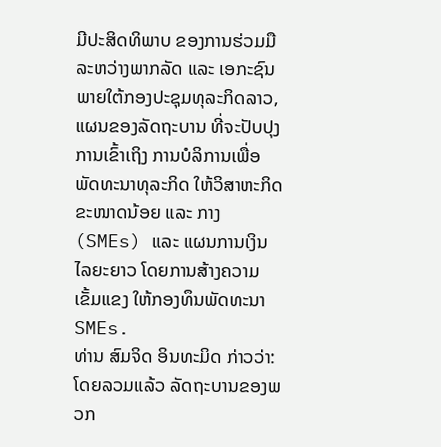ມີປະສິດທິພາບ ຂອງການຮ່ວມມື ລະຫວ່າງພາກລັດ ແລະ ເອກະຊົນ ພາຍໃຕ້ກອງປະຊຸມທຸລະກິດລາວ, ແຜນຂອງລັດຖະບານ ທີ່ຈະປັບປຸງການເຂົ້າເຖິງ ການບໍລິການເພື່ອພັດທະນາທຸລະກິດ ໃຫ້ວິສາຫະກິດຂະໜາດນ້ອຍ ແລະ ກາງ (SMEs) ແລະ ແຜນການເງິນໄລຍະຍາວ ໂດຍການສ້າງຄວາມເຂັ້ມແຂງ ໃຫ້ກອງທຶນພັດທະນາ SMEs.
ທ່ານ ສົມຈິດ ອິນທະມິດ ກ່າວວ່າ: ໂດຍລວມແລ້ວ ລັດຖະບານຂອງພວກ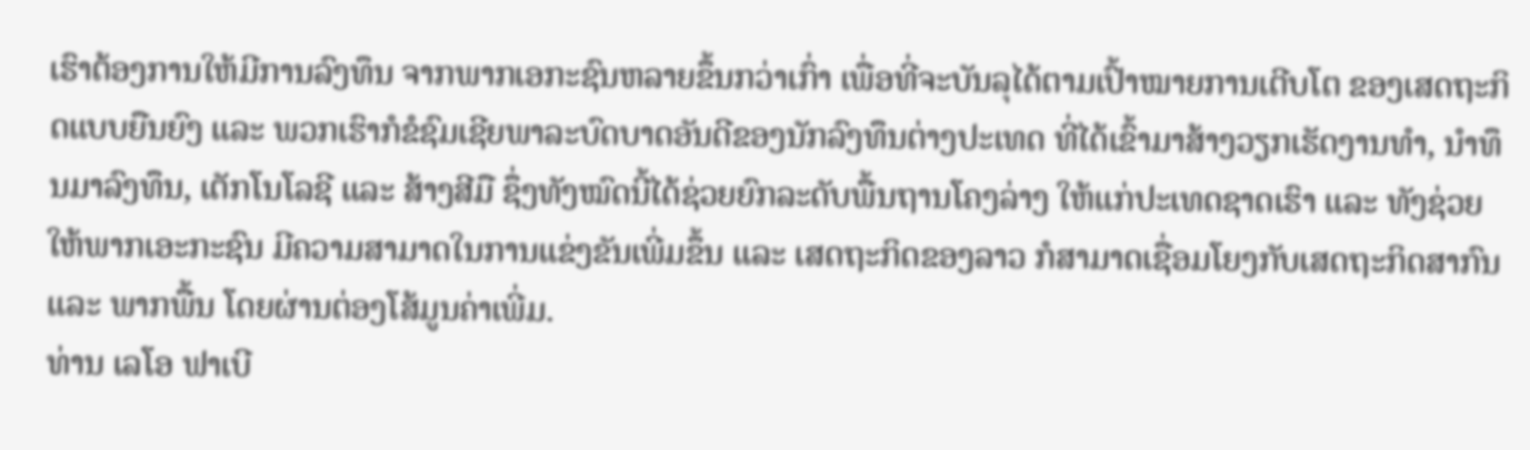ເຮົາຕ້ອງການໃຫ້ມີການລົງທຶນ ຈາກພາກເອກະຊົນຫລາຍຂຶ້ນກວ່າເກົ່າ ເພື່ອທີ່ຈະບັນລຸໄດ້ຕາມເປົ້າໝາຍການເຕີບໂຕ ຂອງເສດຖະກິດແບບຍືນຍົງ ແລະ ພວກເຮົາກໍຂໍຊົມເຊີຍພາລະບົດບາດອັນດີຂອງນັກລົງທຶນຕ່າງປະເທດ ທີ່ໄດ້ເຂົ້າມາສ້າງວຽກເຮັດງານທຳ, ນຳທຶນມາລົງທຶນ, ເຕັກໂນໂລຊີ ແລະ ສ້າງສີມື ຊຶ່ງທັງໝົດນີ້ໄດ້ຊ່ວຍຍົກລະດັບພື້ນຖານໂຄງລ່າງ ໃຫ້ແກ່ປະເທດຊາດເຮົາ ແລະ ທັງຊ່ວຍ ໃຫ້ພາກເອະກະຊົນ ມີຄວາມສາມາດໃນການແຂ່ງຂັນເພີ່ມຂຶ້ນ ແລະ ເສດຖະກິດຂອງລາວ ກໍສາມາດເຊື່ອມໂຍງກັບເສດຖະກິດສາກົນ ແລະ ພາກພື້ນ ໂດຍຜ່ານຕ່ອງໂສ້ມູນຄ່າເພີ່ມ.
ທ່ານ ເລໂອ ຟາເບີ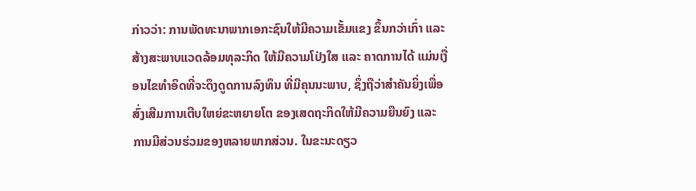ກ່າວວ່າ: ການພັດທະນາພາກເອກະຊົນໃຫ້ມີຄວາມເຂັ້ມແຂງ ຂຶ້ນກວ່າເກົ່າ ແລະ ສ້າງສະພາບແວດລ້ອມທຸລະກິດ ໃຫ້ມີຄວາມໂປ່ງໃສ ແລະ ຄາດການໄດ້ ແມ່ນເງື່ອນໄຂທຳອິດທີ່ຈະດຶງດູດການລົງທຶນ ທີ່ມີຄຸນນະພາບ, ຊຶ່ງຖືວ່າສຳຄັນຍິ່ງເພື່ອສົ່ງເສີມການເຕີບໃຫຍ່ຂະຫຍາຍໂຕ ຂອງເສດຖະກິດໃຫ້ມີຄວາມຍືນຍົງ ແລະ ການມີສ່ວນຮ່ວມຂອງຫລາຍພາກສ່ວນ. ໃນຂະນະດຽວ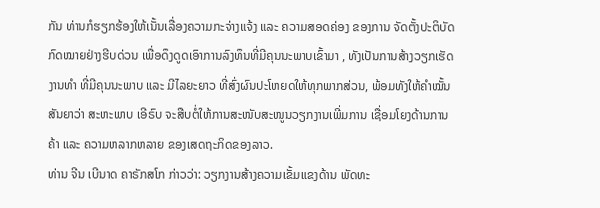ກັນ ທ່ານກໍຮຽກຮ້ອງໃຫ້ເນັ້ນເລື່ອງຄວາມກະຈ່າງແຈ້ງ ແລະ ຄວາມສອດຄ່ອງ ຂອງການ ຈັດຕັ້ງປະຕິບັດກົດໝາຍຢ່າງຮີບດ່ວນ ເພື່ອດຶງດູດເອົາການລົງທຶນທີ່ມີຄຸນນະພາບເຂົ້າມາ , ທັງເປັນການສ້າງວຽກເຮັດງານທຳ ທີ່ມີຄຸນນະພາບ ແລະ ມີໄລຍະຍາວ ທີ່ສົ່ງຜົນປະໂຫຍດໃຫ້ທຸກພາກສ່ວນ, ພ້ອມທັງໃຫ້ຄຳໝັ້ນສັນຍາວ່າ ສະຫະພາບ ເອີຣົບ ຈະສືບຕໍ່ໃຫ້ການສະໜັບສະໜູນວຽກງານເພີ່ມການ ເຊື່ອມໂຍງດ້ານການຄ້າ ແລະ ຄວາມຫລາກຫລາຍ ຂອງເສດຖະກິດຂອງລາວ.
ທ່ານ ຈີນ ເບີນາດ ຄາຣັກສໂກ ກ່າວວ່າ: ວຽກງານສ້າງຄວາມເຂັ້ມແຂງດ້ານ ພັດທະ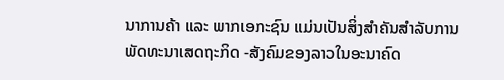ນາການຄ້າ ແລະ ພາກເອກະຊົນ ແມ່ນເປັນສິ່ງສຳຄັນສຳລັບການພັດທະນາເສດຖະກິດ -ສັງຄົມຂອງລາວໃນອະນາຄົດ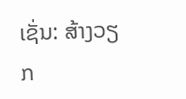ເຊັ່ນ: ສ້າງວຽກ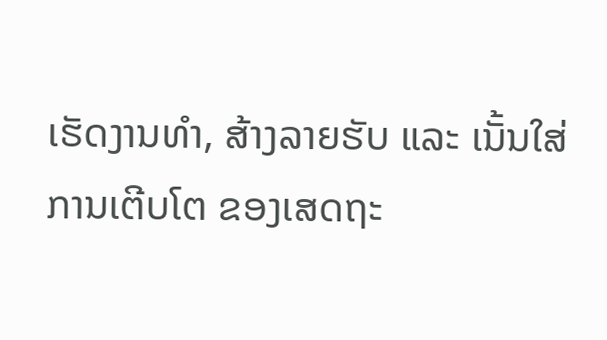ເຮັດງານທຳ, ສ້າງລາຍຮັບ ແລະ ເນັ້ນໃສ່ການເຕີບໂຕ ຂອງເສດຖະ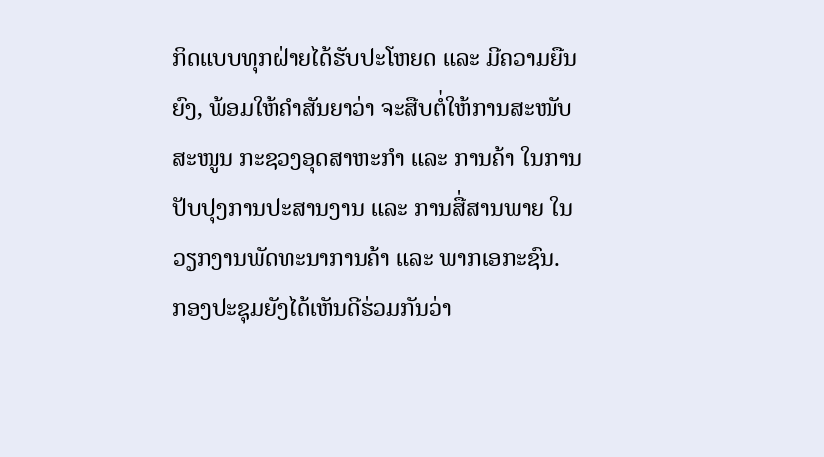ກິດແບບທຸກຝ່າຍໄດ້ຮັບປະໂຫຍດ ແລະ ມີຄວາມຍືນຍົງ, ພ້ອມໃຫ້ຄຳສັນຍາວ່າ ຈະສືບຕໍ່ໃຫ້ການສະໜັບສະໜູນ ກະຊວງອຸດສາຫະກຳ ແລະ ການຄ້າ ໃນການປັບປຸງການປະສານງານ ແລະ ການສື່ສານພາຍ ໃນວຽກງານພັດທະນາການຄ້າ ແລະ ພາກເອກະຊົນ.
ກອງປະຊຸມຍັງໄດ້ເຫັນດີຮ່ວມກັນວ່າ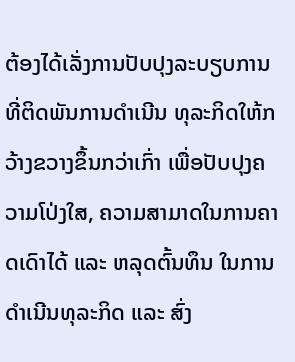ຕ້ອງໄດ້ເລັ່ງການປັບປຸງລະບຽບການທີ່ຕິດພັນການດຳເນີນ ທຸລະກິດໃຫ້ກວ້າງຂວາງຂຶ້ນກວ່າເກົ່າ ເພື່ອປັບປຸງຄວາມໂປ່ງໃສ, ຄວາມສາມາດໃນການຄາດເດົາໄດ້ ແລະ ຫລຸດຕົ້ນທຶນ ໃນການດຳເນີນທຸລະກິດ ແລະ ສົ່ງ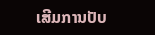ເສີມການປັບ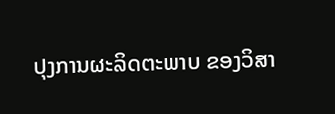ປຸງການຜະລິດຕະພາບ ຂອງວິສາ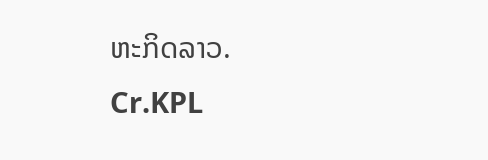ຫະກິດລາວ.
Cr.KPL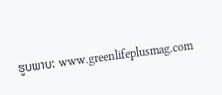ຮູບພາບ: www.greenlifeplusmag.com